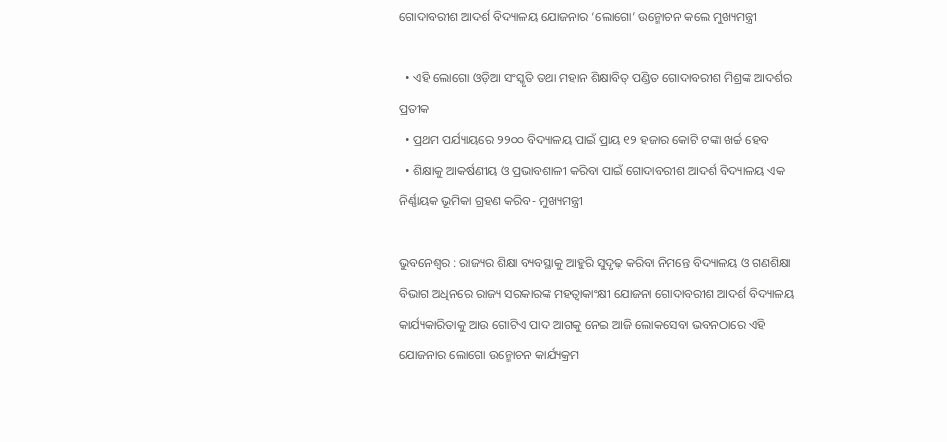ଗୋଦାବରୀଶ ଆଦର୍ଶ ବିଦ୍ୟାଳୟ ଯୋଜନାର ‘ଲୋଗୋ’ ଉନ୍ମୋଚନ କଲେ ମୁଖ୍ୟମନ୍ତ୍ରୀ

  • ଏହି ଲୋଗୋ ଓଡ଼ିଆ ସଂସ୍କୃତି ତଥା ମହାନ ଶିକ୍ଷାବିତ୍ ପଣ୍ଡିତ ଗୋଦାବରୀଶ ମିଶ୍ରଙ୍କ ଆଦର୍ଶର ପ୍ରତୀକ
  • ପ୍ରଥମ ପର୍ଯ୍ୟାୟରେ ୨୨୦୦ ବିଦ୍ୟାଳୟ ପାଇଁ ପ୍ରାୟ ୧୨ ହଜାର କୋଟି ଟଙ୍କା ଖର୍ଚ୍ଚ ହେବ
  • ଶିକ୍ଷାକୁ ଆକର୍ଷଣୀୟ ଓ ପ୍ରଭାବଶାଳୀ କରିବା ପାଇଁ ଗୋଦାବରୀଶ ଆଦର୍ଶ ବିଦ୍ୟାଳୟ ଏକ ନିର୍ଣ୍ଣାୟକ ଭୂମିକା ଗ୍ରହଣ କରିବ- ମୁଖ୍ୟମନ୍ତ୍ରୀ

ଭୁବନେଶ୍ୱର : ରାଜ୍ୟର ଶିକ୍ଷା ବ୍ୟବସ୍ଥାକୁ ଆହୁରି ସୁଦୃଢ଼ କରିବା ନିମନ୍ତେ ବିଦ୍ୟାଳୟ ଓ ଗଣଶିକ୍ଷା ବିଭାଗ ଅଧିନରେ ରାଜ୍ୟ ସରକାରଙ୍କ ମହତ୍ଵାକାଂକ୍ଷୀ ଯୋଜନା ଗୋଦାବରୀଶ ଆଦର୍ଶ ବିଦ୍ୟାଳୟ କାର୍ଯ୍ୟକାରିତାକୁ ଆଉ ଗୋଟିଏ ପାଦ ଆଗକୁ ନେଇ ଆଜି ଲୋକସେବା ଭବନଠାରେ ଏହି ଯୋଜନାର ଲୋଗୋ ଉନ୍ମୋଚନ କାର୍ଯ୍ୟକ୍ରମ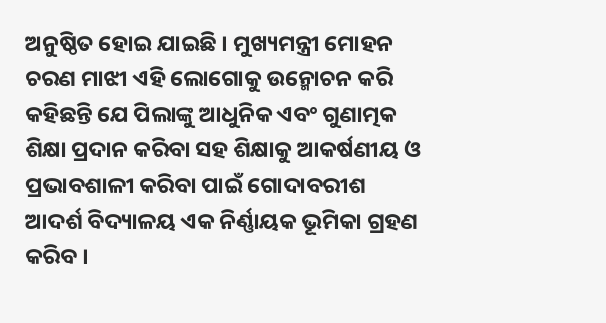ଅନୁଷ୍ଠିତ ହୋଇ ଯାଇଛି । ମୁଖ୍ୟମନ୍ତ୍ରୀ ମୋହନ ଚରଣ ମାଝୀ ଏହି ଲୋଗୋକୁ ଉନ୍ମୋଚନ କରି କହିଛନ୍ତି ଯେ ପିଲାଙ୍କୁ ଆଧୁନିକ ଏବଂ ଗୁଣାତ୍ମକ ଶିକ୍ଷା ପ୍ରଦାନ କରିବା ସହ ଶିକ୍ଷାକୁ ଆକର୍ଷଣୀୟ ଓ ପ୍ରଭାବଶାଳୀ କରିବା ପାଇଁ ଗୋଦାବରୀଶ ଆଦର୍ଶ ବିଦ୍ୟାଳୟ ଏକ ନିର୍ଣ୍ଣାୟକ ଭୂମିକା ଗ୍ରହଣ କରିବ ।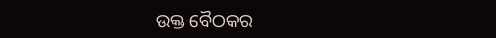ଉକ୍ତ ବୈଠକର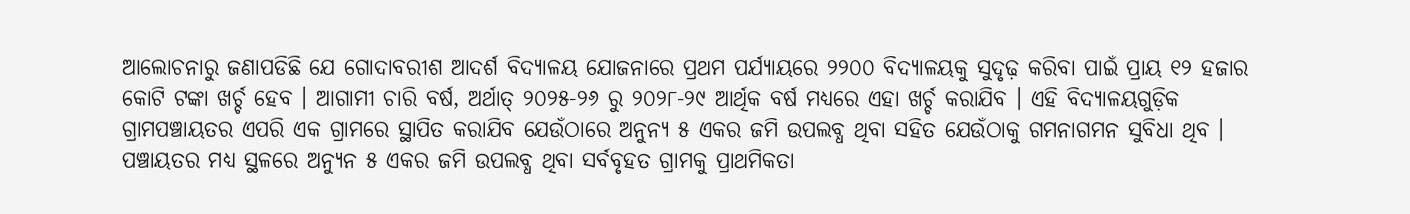ଆଲୋଚନାରୁ ଜଣାପଡିଛି ଯେ ଗୋଦାବରୀଶ ଆଦର୍ଶ ବିଦ୍ୟାଳୟ ଯୋଜନାରେ ପ୍ରଥମ ପର୍ଯ୍ୟାୟରେ ୨୨୦୦ ବିଦ୍ୟାଳୟକୁ ସୁଦୃଢ଼ କରିବା ପାଇଁ ପ୍ରାୟ ୧୨ ହଜାର କୋଟି ଟଙ୍କା ଖର୍ଚ୍ଚ ହେବ । ଆଗାମୀ ଚାରି ବର୍ଷ, ଅର୍ଥାତ୍ ୨୦୨୫-୨୬ ରୁ ୨୦୨୮-୨୯ ଆର୍ଥିକ ବର୍ଷ ମଧ୍ୟରେ ଏହା ଖର୍ଚ୍ଚ କରାଯିବ । ଏହି ବିଦ୍ୟାଳୟଗୁଡ଼ିକ ଗ୍ରାମପଞ୍ଚାୟତର ଏପରି ଏକ ଗ୍ରାମରେ ସ୍ଥାପିତ କରାଯିବ ଯେଉଁଠାରେ ଅନୁନ୍ୟ ୫ ଏକର ଜମି ଉପଲବ୍ଧ ଥିବା ସହିତ ଯେଉଁଠାକୁ ଗମନାଗମନ ସୁବିଧା ଥିବ । ପଞ୍ଚାୟତର ମଧ୍ୟ ସ୍ଥଳରେ ଅନ୍ୟୁନ ୫ ଏକର ଜମି ଉପଲବ୍ଧ ଥିବା ସର୍ବବୃହତ ଗ୍ରାମକୁ ପ୍ରାଥମିକତା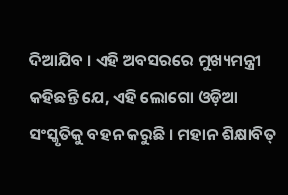ଦିଆଯିବ । ଏହି ଅବସରରେ ମୁଖ୍ୟମନ୍ତ୍ରୀ କହିଛନ୍ତି ଯେ, ଏହି ଲୋଗୋ ଓଡ଼ିଆ ସଂସ୍କୃତିକୁ ବହନ କରୁଛି । ମହାନ ଶିକ୍ଷାବିତ୍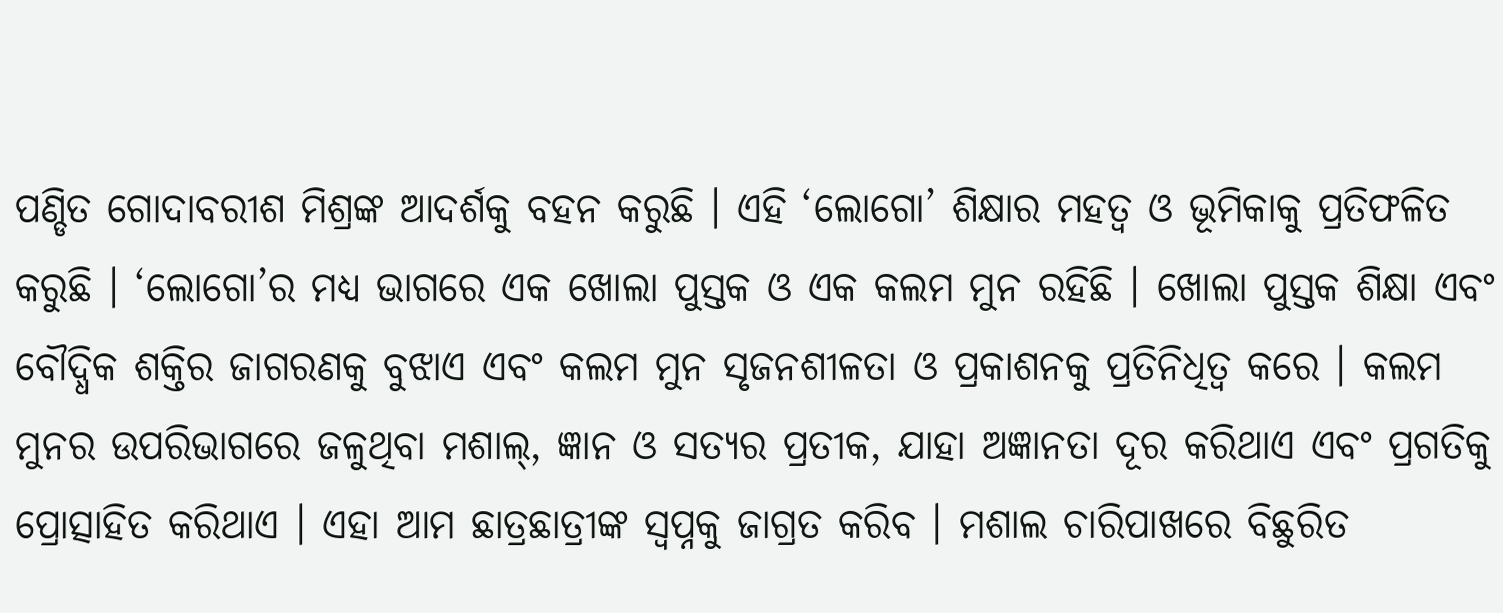ପଣ୍ଡିତ ଗୋଦାବରୀଶ ମିଶ୍ରଙ୍କ ଆଦର୍ଶକୁ ବହନ କରୁଛି । ଏହି ‘ଲୋଗୋ’ ଶିକ୍ଷାର ମହତ୍ଵ ଓ ଭୂମିକାକୁ ପ୍ରତିଫଳିତ କରୁଛି । ‘ଲୋଗୋ’ର ମଧ୍ୟ ଭାଗରେ ଏକ ଖୋଲା ପୁସ୍ତକ ଓ ଏକ କଲମ ମୁନ ରହିଛି । ଖୋଲା ପୁସ୍ତକ ଶିକ୍ଷା ଏବଂ ବୌଦ୍ଧିକ ଶକ୍ତିର ଜାଗରଣକୁ ବୁଝାଏ ଏବଂ କଲମ ମୁନ ସୃଜନଶୀଳତା ଓ ପ୍ରକାଶନକୁ ପ୍ରତିନିଧିତ୍ଵ କରେ । କଲମ ମୁନର ଉପରିଭାଗରେ ଜଳୁଥିବା ମଶାଲ୍, ଜ୍ଞାନ ଓ ସତ୍ୟର ପ୍ରତୀକ, ଯାହା ଅଜ୍ଞାନତା ଦୂର କରିଥାଏ ଏବଂ ପ୍ରଗତିକୁ ପ୍ରୋତ୍ସାହିତ କରିଥାଏ । ଏହା ଆମ ଛାତ୍ରଛାତ୍ରୀଙ୍କ ସ୍ଵପ୍ନକୁ ଜାଗ୍ରତ କରିବ । ମଶାଲ ଚାରିପାଖରେ ବିଛୁରିତ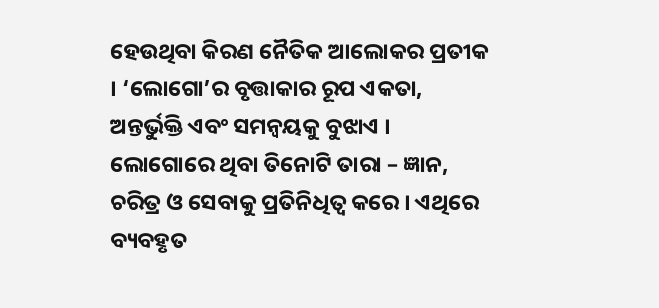ହେଉଥିବା କିରଣ ନୈତିକ ଆଲୋକର ପ୍ରତୀକ । ‘ଲୋଗୋ’ର ବୃତ୍ତାକାର ରୂପ ଏକତା, ଅନ୍ତର୍ଭୁକ୍ତି ଏବଂ ସମନ୍ୱୟକୁ ବୁଝାଏ । ଲୋଗୋରେ ଥିବା ତିନୋଟି ତାରା – ଜ୍ଞାନ, ଚରିତ୍ର ଓ ସେବାକୁ ପ୍ରତିନିଧିତ୍ଵ କରେ । ଏଥିରେ ବ୍ୟବହୃତ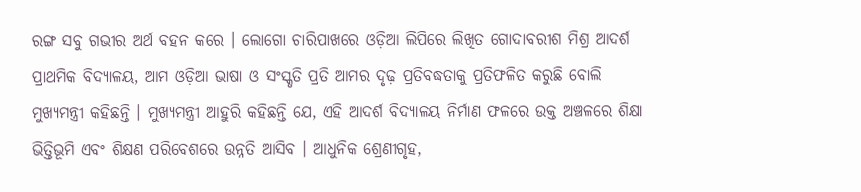ରଙ୍ଗ ସବୁ ଗଭୀର ଅର୍ଥ ବହନ କରେ । ଲୋଗୋ ଚାରିପାଖରେ ଓଡ଼ିଆ ଲିପିରେ ଲିଖିତ ଗୋଦାବରୀଶ ମିଶ୍ର ଆଦର୍ଶ ପ୍ରାଥମିକ ବିଦ୍ୟାଳୟ, ଆମ ଓଡ଼ିଆ ଭାଷା ଓ ସଂସ୍କୃତି ପ୍ରତି ଆମର ଦୃଢ଼ ପ୍ରତିବଦ୍ଧତାକୁ ପ୍ରତିଫଳିତ କରୁଛି ବୋଲି ମୁଖ୍ୟମନ୍ତ୍ରୀ କହିଛନ୍ତି । ମୁଖ୍ୟମନ୍ତ୍ରୀ ଆହୁରି କହିଛନ୍ତି ଯେ, ଏହି ଆଦର୍ଶ ବିଦ୍ୟାଳୟ ନିର୍ମାଣ ଫଳରେ ଉକ୍ତ ଅଞ୍ଚଳରେ ଶିକ୍ଷା ଭିତ୍ତିଭୂମି ଏବଂ ଶିକ୍ଷଣ ପରିବେଶରେ ଉନ୍ନତି ଆସିବ । ଆଧୁନିକ ଶ୍ରେଣୀଗୃହ,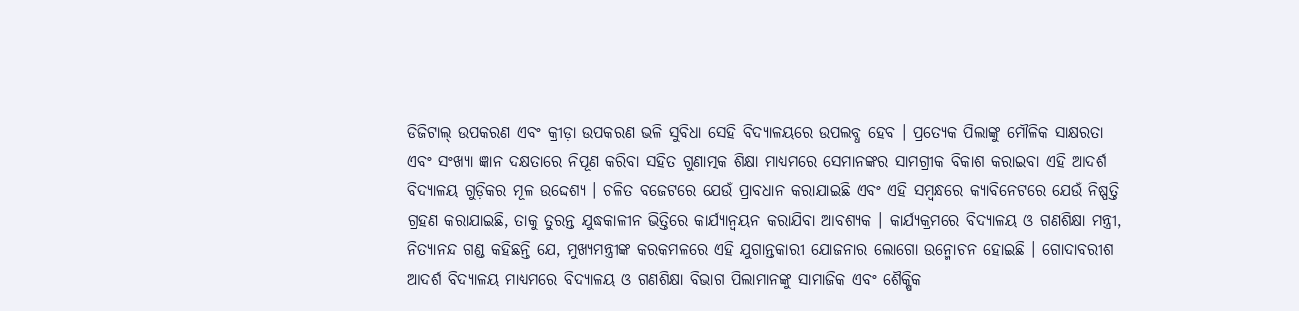ଡିଜିଟାଲ୍ ଉପକରଣ ଏବଂ କ୍ରୀଡ଼ା ଉପକରଣ ଭଳି ସୁବିଧା ସେହି ବିଦ୍ୟାଳୟରେ ଉପଲବ୍ଧ ହେବ । ପ୍ରତ୍ୟେକ ପିଲାଙ୍କୁ ମୌଳିକ ସାକ୍ଷରତା ଏବଂ ସଂଖ୍ୟା ଜ୍ଞାନ ଦକ୍ଷତାରେ ନିପୂଣ କରିବା ସହିତ ଗୁଣାତ୍ମକ ଶିକ୍ଷା ମାଧ୍ୟମରେ ସେମାନଙ୍କର ସାମଗ୍ରୀକ ବିକାଶ କରାଇବା ଏହି ଆଦର୍ଶ ବିଦ୍ୟାଳୟ ଗୁଡ଼ିକର ମୂଳ ଉଦ୍ଦେଶ୍ୟ । ଚଳିତ ବଜେଟରେ ଯେଉଁ ପ୍ରାବଧାନ କରାଯାଇଛି ଏବଂ ଏହି ସମ୍ବନ୍ଧରେ କ୍ୟାବିନେଟରେ ଯେଉଁ ନିଷ୍ପତ୍ତି ଗ୍ରହଣ କରାଯାଇଛି, ତାକୁ ତୁରନ୍ତ ଯୁଦ୍ଧକାଳୀନ ଭିତ୍ତିରେ କାର୍ଯ୍ୟାନ୍ୱୟନ କରାଯିବା ଆବଶ୍ୟକ । କାର୍ଯ୍ୟକ୍ରମରେ ବିଦ୍ୟାଳୟ ଓ ଗଣଶିକ୍ଷା ମନ୍ତ୍ରୀ, ନିତ୍ୟାନନ୍ଦ ଗଣ୍ଡ କହିଛନ୍ତି ଯେ, ମୁଖ୍ୟମନ୍ତ୍ରୀଙ୍କ କରକମଳରେ ଏହି ଯୁଗାନ୍ତକାରୀ ଯୋଜନାର ଲୋଗୋ ଉନ୍ମୋଚନ ହୋଇଛି । ଗୋଦାବରୀଶ ଆଦର୍ଶ ବିଦ୍ୟାଳୟ ମାଧ୍ୟମରେ ବିଦ୍ୟାଳୟ ଓ ଗଣଶିକ୍ଷା ବିଭାଗ ପିଲାମାନଙ୍କୁ ସାମାଜିକ ଏବଂ ଶୈକ୍ଷିକ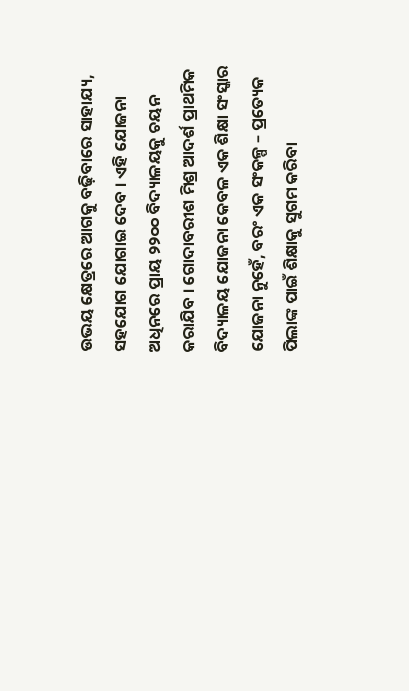ଉଭୟ କ୍ଷେତ୍ରରେ ଆଗକୁ ବଢ଼ିବାରେ ସାହାଯ୍ୟ, ସହଯୋଗ ଯୋଗାଇ ଦେବ । ଏହି ଯୋଜନା ଅଧିନରେ ପ୍ରାୟ ୨୨୦୦ ବିଦ୍ୟାଳୟକୁ ଚୟନ କରାଯିବ । ଗୋଦାବରୀଶ ମିଶ୍ର ଆଦର୍ଶ ପ୍ରାଥମିକ ବିଦ୍ୟାଳୟ ଯୋଜନା କେବଳ ଏକ ଶିକ୍ଷା ସଂସ୍କାର ଯୋଜନା ନୁହେଁ, ବରଂ ଏକ ସଂକଳ୍ପ – ପ୍ରତ୍ୟେକ ପିଲାଙ୍କ ପାଇଁ ଶିକ୍ଷାକୁ ସୁଗମ କରିବା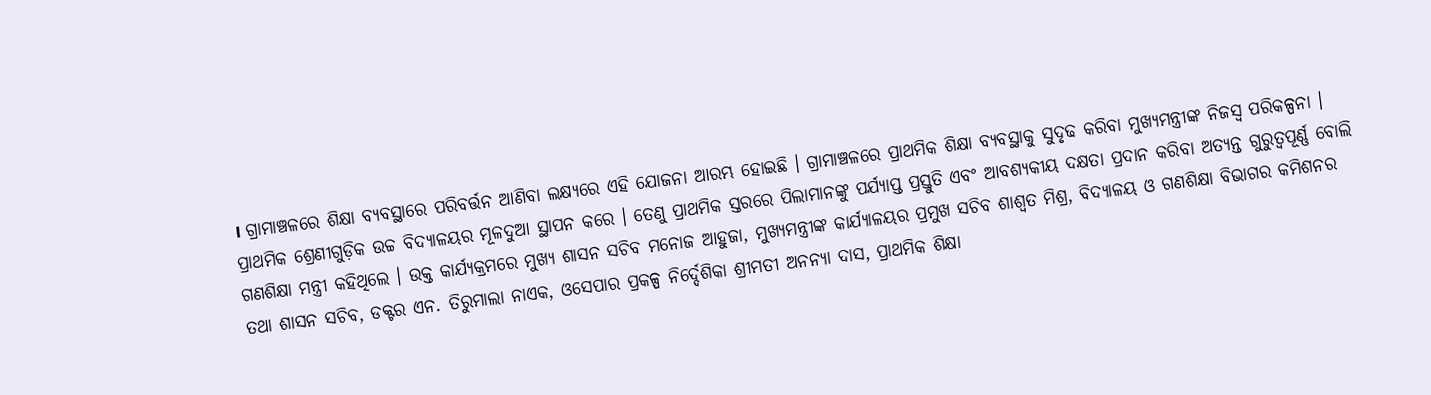। ଗ୍ରାମାଞ୍ଚଳରେ ଶିକ୍ଷା ବ୍ୟବସ୍ଥାରେ ପରିବର୍ତ୍ତନ ଆଣିବା ଲକ୍ଷ୍ୟରେ ଏହି ଯୋଜନା ଆରମ୍ଭ ହୋଇଛି । ଗ୍ରାମାଞ୍ଚଳରେ ପ୍ରାଥମିକ ଶିକ୍ଷା ବ୍ୟବସ୍ଥାକୁ ସୁଦୃଢ କରିବା ମୁଖ୍ୟମନ୍ତ୍ରୀଙ୍କ ନିଜସ୍ୱ ପରିକଳ୍ପନା । ପ୍ରାଥମିକ ଶ୍ରେଣୀଗୁଡ଼ିକ ଉଚ୍ଚ ବିଦ୍ୟାଳୟର ମୂଳଦୁଆ ସ୍ଥାପନ କରେ । ତେଣୁ ପ୍ରାଥମିକ ସ୍ତରରେ ପିଲାମାନଙ୍କୁ ପର୍ଯ୍ୟାପ୍ତ ପ୍ରସ୍ତୁତି ଏବଂ ଆବଶ୍ୟକୀୟ ଦକ୍ଷତା ପ୍ରଦାନ କରିବା ଅତ୍ୟନ୍ତ ଗୁରୁତ୍ୱପୂର୍ଣ୍ଣ ବୋଲି ଗଣଶିକ୍ଷା ମନ୍ତ୍ରୀ କହିଥିଲେ । ଉକ୍ତ କାର୍ଯ୍ୟକ୍ରମରେ ମୁଖ୍ୟ ଶାସନ ସଚିବ ମନୋଜ ଆହୁଜା, ମୁଖ୍ୟମନ୍ତ୍ରୀଙ୍କ କାର୍ଯ୍ୟାଳୟର ପ୍ରମୁଖ ସଚିବ ଶାଶ୍ୱତ ମିଶ୍ର, ବିଦ୍ୟାଳୟ ଓ ଗଣଶିକ୍ଷା ବିଭାଗର କମିଶନର ତଥା ଶାସନ ସଚିବ, ଡକ୍ଟର ଏନ. ତିରୁମାଲା ନାଏକ, ଓସେପାର ପ୍ରକଳ୍ପ ନିର୍ଦ୍ଦେଶିକା ଶ୍ରୀମତୀ ଅନନ୍ୟା ଦାସ, ପ୍ରାଥମିକ ଶିକ୍ଷା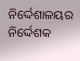ନିର୍ଦ୍ଦେଶାଳୟର ନିର୍ଦ୍ଦେଶକ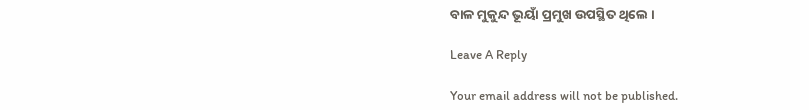ବାଳ ମୁକୁନ୍ଦ ଭୂୟାଁ ପ୍ରମୁଖ ଉପସ୍ଥିତ ଥିଲେ ।

Leave A Reply

Your email address will not be published.